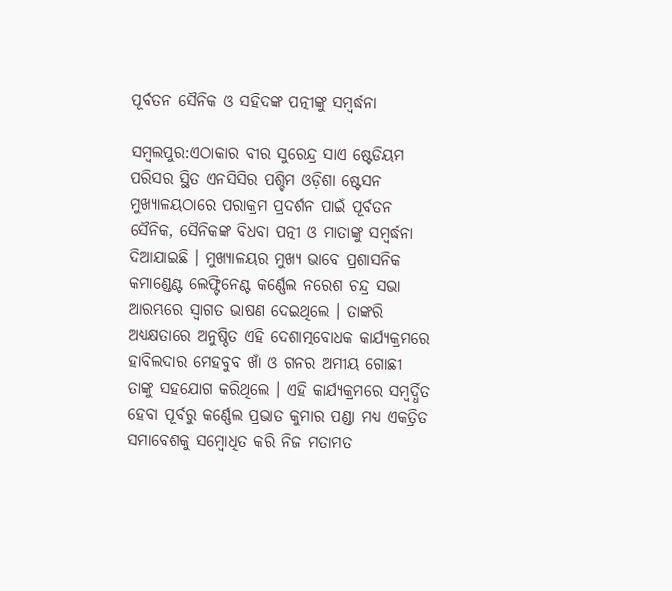ପୂର୍ବତନ ସୈନିକ ଓ ସହିଦଙ୍କ ପତ୍ନୀଙ୍କୁ ସମ୍ବର୍ଦ୍ଧନା

ସମ୍ବଲପୁର:ଏଠାକାର ବୀର ସୁରେନ୍ଦ୍ର ସାଏ ଷ୍ଟେଡିୟମ ପରିସର ସ୍ଥିତ ଏନସିସିର ପଶ୍ଚିମ ଓଡ଼ିଶା ଷ୍ଟେସନ ମୁଖ୍ୟାଳୟଠାରେ ପରାକ୍ରମ ପ୍ରଦର୍ଶନ ପାଇଁ ପୂର୍ବତନ ସୈନିକ, ସୈନିକଙ୍କ ବିଧବା ପତ୍ନୀ ଓ ମାତାଙ୍କୁ ସମ୍ବର୍ଦ୍ଧନା ଦିଆଯାଇଛି । ମୁଖ୍ୟାଳୟର ମୁଖ୍ୟ ଭାବେ ପ୍ରଶାସନିକ କମାଣ୍ଡେଣ୍ଟ ଲେଫ୍ଟିନେଣ୍ଟ କର୍ଣ୍ଣେଲ ନରେଶ ଚନ୍ଦ୍ର ସଭା ଆରମ୍ଭରେ ସ୍ୱାଗତ ଭାଷଣ ଦେଇଥିଲେ । ତାଙ୍କରି ଅଧ୍ୟକ୍ଷତାରେ ଅନୁଷ୍ଠିତ ଏହି ଦେଶାତ୍ମବୋଧକ କାର୍ଯ୍ୟକ୍ରମରେ ହାବିଲଦାର ମେହବୁବ ଖାଁ ଓ ଗନର ଅମୀୟ ଗୋଛୀ ତାଙ୍କୁ ସହଯୋଗ କରିଥିଲେ । ଏହି କାର୍ଯ୍ୟକ୍ରମରେ ସମ୍ବର୍ଦ୍ଧିତ ହେବା ପୂର୍ବରୁ କର୍ଣ୍ଣେଲ ପ୍ରଭାତ କୁମାର ପଣ୍ଡା ମଧ୍ୟ ଏକତ୍ରିତ ସମାବେଶକୁ ସମ୍ବୋଧିତ କରି ନିଜ ମତାମତ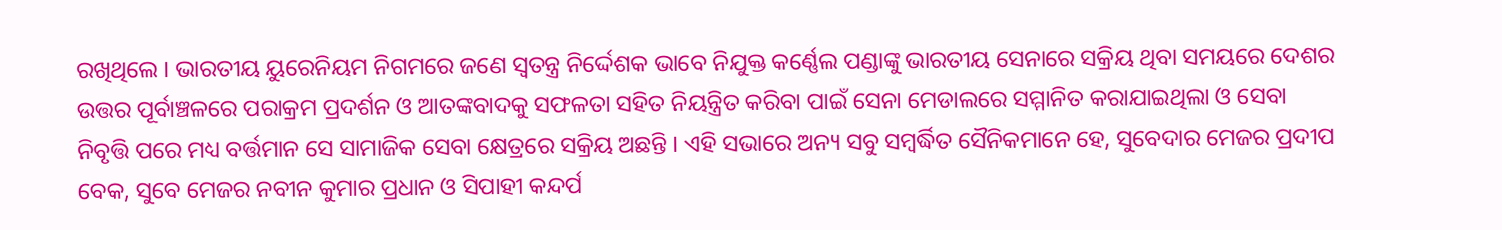ରଖିଥିଲେ । ଭାରତୀୟ ୟୁରେନିୟମ ନିଗମରେ ଜଣେ ସ୍ୱତନ୍ତ୍ର ନିର୍ଦ୍ଦେଶକ ଭାବେ ନିଯୁକ୍ତ କର୍ଣ୍ଣେଲ ପଣ୍ଡାଙ୍କୁ ଭାରତୀୟ ସେନାରେ ସକ୍ରିୟ ଥିବା ସମୟରେ ଦେଶର ଉତ୍ତର ପୂର୍ବାଞ୍ଚଳରେ ପରାକ୍ରମ ପ୍ରଦର୍ଶନ ଓ ଆତଙ୍କବାଦକୁ ସଫଳତା ସହିତ ନିୟନ୍ତ୍ରିତ କରିବା ପାଇଁ ସେନା ମେଡାଲରେ ସମ୍ମାନିତ କରାଯାଇଥିଲା ଓ ସେବା ନିବୃତ୍ତି ପରେ ମଧ୍ୟ ବର୍ତ୍ତମାନ ସେ ସାମାଜିକ ସେବା କ୍ଷେତ୍ରରେ ସକ୍ରିୟ ଅଛନ୍ତି । ଏହି ସଭାରେ ଅନ୍ୟ ସବୁ ସମ୍ବର୍ଦ୍ଧିତ ସୈନିକମାନେ ହେ, ସୁବେଦାର ମେଜର ପ୍ରଦୀପ ବେକ, ସୁବେ ମେଜର ନବୀନ କୁମାର ପ୍ରଧାନ ଓ ସିପାହୀ କନ୍ଦର୍ପ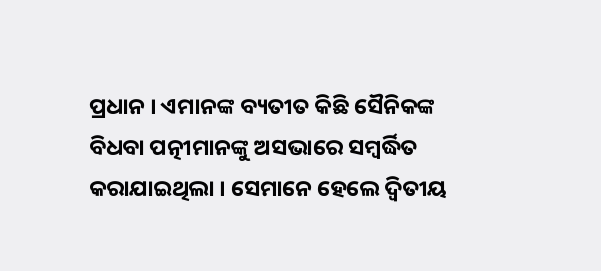ପ୍ରଧାନ । ଏମାନଙ୍କ ବ୍ୟତୀତ କିଛି ସୈନିକଙ୍କ ବିଧବା ପତ୍ନୀମାନଙ୍କୁ ଅସଭାରେ ସମ୍ବର୍ଦ୍ଧିତ କରାଯାଇଥିଲା । ସେମାନେ ହେଲେ ଦ୍ୱିତୀୟ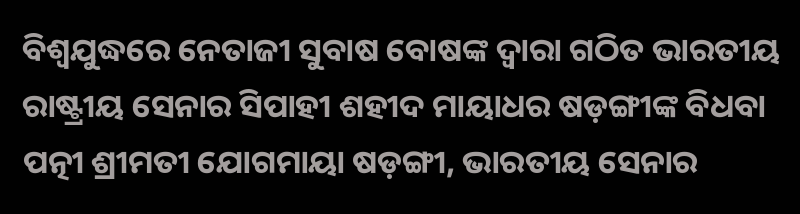ବିଶ୍ୱଯୁଦ୍ଧରେ ନେତାଜୀ ସୁବାଷ ବୋଷଙ୍କ ଦ୍ୱାରା ଗଠିତ ଭାରତୀୟ ରାଷ୍ଟ୍ରୀୟ ସେନାର ସିପାହୀ ଶହୀଦ ମାୟାଧର ଷଡ଼ଙ୍ଗୀଙ୍କ ବିଧବା ପତ୍ନୀ ଶ୍ରୀମତୀ ଯୋଗମାୟା ଷଡ଼ଙ୍ଗୀ, ଭାରତୀୟ ସେନାର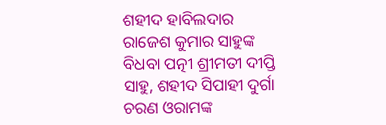ଶହୀଦ ହାବିଲଦାର ରାଜେଶ କୁମାର ସାହୁଙ୍କ ବିଧବା ପତ୍ନୀ ଶ୍ରୀମତୀ ଦୀପ୍ତି ସାହୁ, ଶହୀଦ ସିପାହୀ ଦୁର୍ଗା ଚରଣ ଓରାମଙ୍କ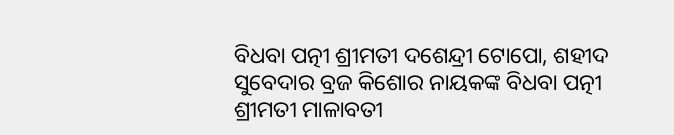ବିଧବା ପତ୍ନୀ ଶ୍ରୀମତୀ ଦଶେନ୍ଦ୍ରୀ ଟୋପୋ, ଶହୀଦ ସୁବେଦାର ବ୍ରଜ କିଶୋର ନାୟକଙ୍କ ବିଧବା ପତ୍ନୀ ଶ୍ରୀମତୀ ମାଳାବତୀ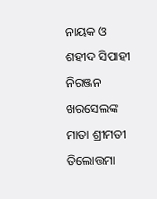ନାୟକ ଓ ଶହୀଦ ସିପାହୀ ନିରଞ୍ଜନ ଖରସେଲଙ୍କ ମାତା ଶ୍ରୀମତୀ ତିଲୋତ୍ତମା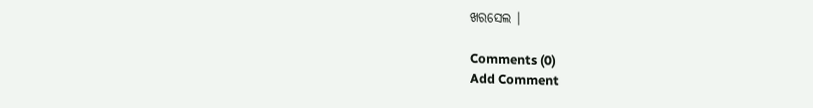ଖରସେଲ ।

Comments (0)
Add Comment